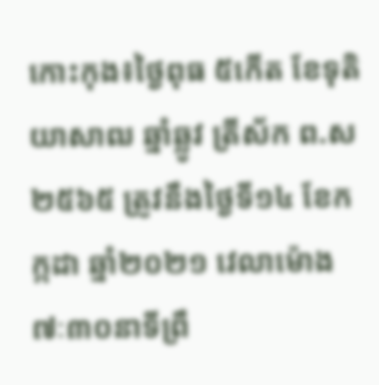កោះកុង៖ថ្ងៃពុធ ៥កើត ខែទុតិយាសាឍ ឆ្នាំឆ្លូវ ត្រីស័ក ព.ស ២៥៦៥ ត្រូវនឹងថ្ងៃទី១៤ ខែកក្កដា ឆ្នាំ២០២១ វេលាម៉ោង ៧ៈ៣០នាទីព្រឹ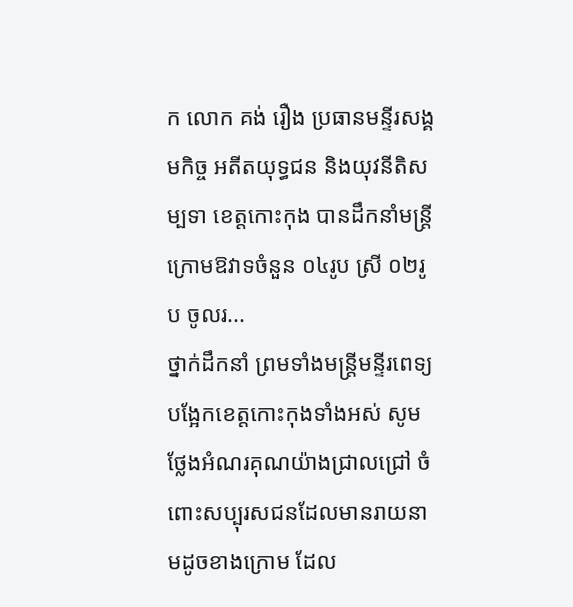ក លោក គង់ រឿង ប្រធានមន្ទីរសង្គមកិច្ច អតីតយុទ្ធជន និងយុវនីតិសម្បទា ខេត្តកោះកុង បានដឹកនាំមន្រ្តីក្រោមឱវាទចំនួន ០៤រូប ស្រី ០២រូប ចូលរ...
ថ្នាក់ដឹកនាំ ព្រមទាំងមន្ត្រីមន្ទីរពេទ្យបង្អែកខេត្តកោះកុងទាំងអស់ សូមថ្លែងអំណរគុណយ៉ាងជ្រាលជ្រៅ ចំពោះសប្បុរសជនដែលមានរាយនាមដូចខាងក្រោម ដែល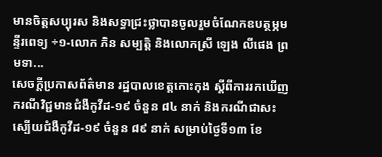មានចិត្តសប្បុរស និងសទ្ធាជ្រះថ្លាបានចូលរួមចំណែកឧបត្ថម្ភមន្ទីរពេទ្យ ÷១-លោក ភិន សម្បត្តិ និងលោកស្រី ឡេង លីផេង ព្រមទា...
សេចក្តីប្រកាសព័ត៌មាន រដ្ឋបាលខេត្តកោះកុង ស្ដីពីការរកឃើញករណីវិជ្ជមានជំងឺកូវីដ-១៩ ចំនួន ៨៤ នាក់ និងករណីជាសះស្បើយជំងឺកូវីដ-១៩ ចំនួន ៨៩ នាក់ សម្រាប់ថ្ងៃទី១៣ ខែ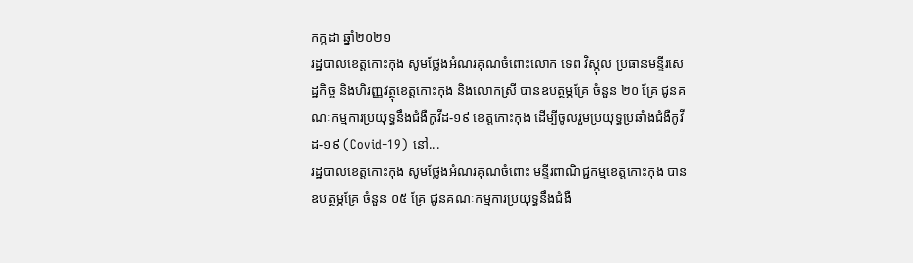កក្កដា ឆ្នាំ២០២១
រដ្ឋបាលខេត្តកោះកុង សូមថ្លែងអំណរគុណចំពោះលោក ទេព វិស្កុល ប្រធានមន្ទីរសេដ្ឋកិច្ច និងហិរញ្ញវត្ថុខេត្តកោះកុង និងលោកស្រី បានឧបត្ថម្ភគ្រែ ចំនួន ២០ គ្រែ ជូនគណៈកម្មការប្រយុទ្ធនឹងជំងឺកូវីដ-១៩ ខេត្តកោះកុង ដើម្បីចូលរួមប្រយុទ្ធប្រឆាំងជំងឺកូវីដ-១៩ (Covid-19) នៅ...
រដ្ឋបាលខេត្តកោះកុង សូមថ្លែងអំណរគុណចំពោះ មន្ទីរពាណិជ្ជកម្មខេត្តកោះកុង បានឧបត្ថម្ភគ្រែ ចំនួន ០៥ គ្រែ ជូនគណៈកម្មការប្រយុទ្ធនឹងជំងឺ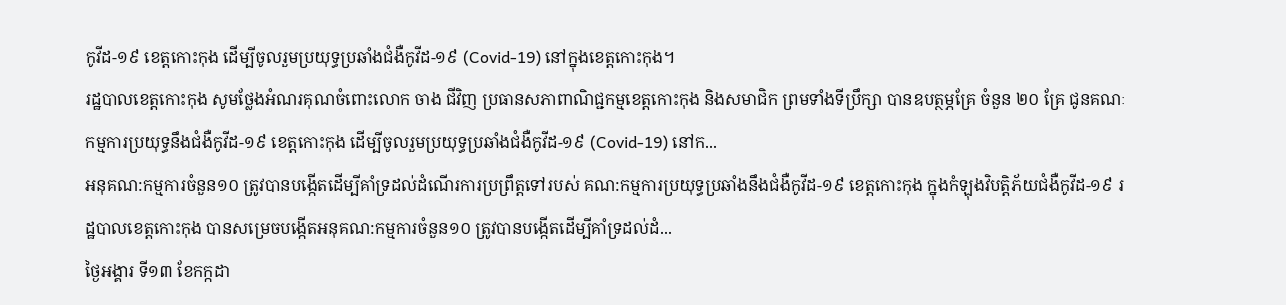កូវីដ-១៩ ខេត្តកោះកុង ដើម្បីចូលរួមប្រយុទ្ធប្រឆាំងជំងឺកូវីដ-១៩ (Covid-19) នៅក្នុងខេត្តកោះកុង។
រដ្ឋបាលខេត្តកោះកុង សូមថ្លែងអំណរគុណចំពោះលោក ចាង ជីវិញ ប្រធានសភាពាណិជ្ជកម្មខេត្តកោះកុង និងសមាជិក ព្រមទាំងទីប្រឹក្សា បានឧបត្ថម្ភគ្រែ ចំនួន ២០ គ្រែ ជូនគណៈកម្មការប្រយុទ្ធនឹងជំងឺកូវីដ-១៩ ខេត្តកោះកុង ដើម្បីចូលរួមប្រយុទ្ធប្រឆាំងជំងឺកូវីដ-១៩ (Covid-19) នៅក...
អនុគណ:កម្មការចំនួន១០ ត្រូវបានបង្កើតដើម្បីគាំទ្រដល់ដំណើរការប្រព្រឹត្តទៅរបស់ គណ:កម្មការប្រយុទ្ធប្រឆាំងនឹងជំងឺកូវីដ-១៩ ខេត្តកោះកុង ក្នុងកំឡុងវិបត្តិភ័យជំងឺកូវីដ-១៩ រដ្ឋបាលខេត្តកោះកុង បានសម្រេចបង្កើតអនុគណ:កម្មការចំនួន១០ ត្រូវបានបង្កើតដើម្បីគាំទ្រដល់ដំ...
ថ្ងៃអង្គារ ទី១៣ ខែកក្កដា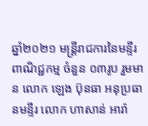ឆ្នាំ២០២១ មន្ត្រីរាជការនៃមន្ទីរពាណិជ្ជកម្ម ចំនួន ០៣រូប រួមមាន លោក ឡេង ប៊ុនធា អនុប្រធានមន្ទីរ លោក ហាសាន់ អារ៉ា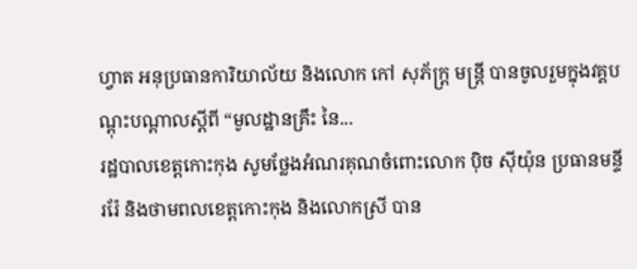ហ្វាត អនុប្រធានការិយាល័យ និងលោក កៅ សុភ័ក្ត្រ មន្ត្រី បានចូលរួមក្នុងវគ្គបណ្តុះបណ្តាលស្តីពី “មូលដ្ឋានគ្រឹះ នៃ...
រដ្ឋបាលខេត្តកោះកុង សូមថ្លែងអំណរគុណចំពោះលោក ប៉ិច ស៊ីយ៉ុន ប្រធានមន្ទីររ៉ែ និងថាមពលខេត្តកោះកុង និងលោកស្រី បាន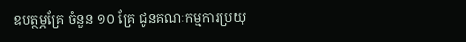ឧបត្ថម្ភគ្រែ ចំនួន ១០ គ្រែ ជូនគណៈកម្មការប្រយុ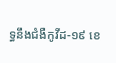ទ្ធនឹងជំងឺកូវីដ-១៩ ខេ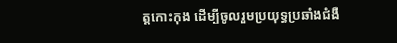ត្តកោះកុង ដើម្បីចូលរួមប្រយុទ្ធប្រឆាំងជំងឺ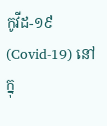កូវីដ-១៩ (Covid-19) នៅក្នុ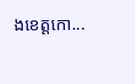ងខេត្តកោ...